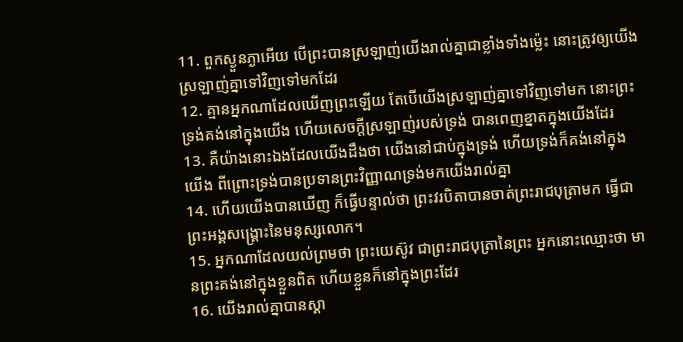11. ពួកស្ងួនភ្ងាអើយ បើព្រះបានស្រឡាញ់យើងរាល់គ្នាជាខ្លាំងទាំងម៉្លេះ នោះត្រូវឲ្យយើងស្រឡាញ់គ្នាទៅវិញទៅមកដែរ
12. គ្មានអ្នកណាដែលឃើញព្រះឡើយ តែបើយើងស្រឡាញ់គ្នាទៅវិញទៅមក នោះព្រះទ្រង់គង់នៅក្នុងយើង ហើយសេចក្តីស្រឡាញ់របស់ទ្រង់ បានពេញខ្នាតក្នុងយើងដែរ
13. គឺយ៉ាងនោះឯងដែលយើងដឹងថា យើងនៅជាប់ក្នុងទ្រង់ ហើយទ្រង់ក៏គង់នៅក្នុងយើង ពីព្រោះទ្រង់បានប្រទានព្រះវិញ្ញាណទ្រង់មកយើងរាល់គ្នា
14. ហើយយើងបានឃើញ ក៏ធ្វើបន្ទាល់ថា ព្រះវរបិតាបានចាត់ព្រះរាជបុត្រាមក ធ្វើជាព្រះអង្គសង្គ្រោះនៃមនុស្សលោក។
15. អ្នកណាដែលយល់ព្រមថា ព្រះយេស៊ូវ ជាព្រះរាជបុត្រានៃព្រះ អ្នកនោះឈ្មោះថា មានព្រះគង់នៅក្នុងខ្លួនពិត ហើយខ្លួនក៏នៅក្នុងព្រះដែរ
16. យើងរាល់គ្នាបានស្គា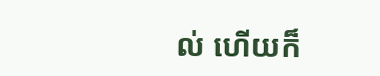ល់ ហើយក៏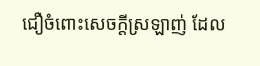ជឿចំពោះសេចក្តីស្រឡាញ់ ដែល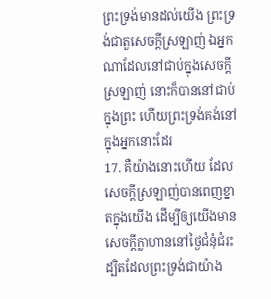ព្រះទ្រង់មានដល់យើង ព្រះទ្រង់ជាតួសេចក្តីស្រឡាញ់ ឯអ្នកណាដែលនៅជាប់ក្នុងសេចក្តីស្រឡាញ់ នោះក៏បាននៅជាប់ក្នុងព្រះ ហើយព្រះទ្រង់គង់នៅក្នុងអ្នកនោះដែរ
17. គឺយ៉ាងនោះហើយ ដែលសេចក្តីស្រឡាញ់បានពេញខ្នាតក្នុងយើង ដើម្បីឲ្យយើងមានសេចក្តីក្លាហាននៅថ្ងៃជំនុំជំរះ ដ្បិតដែលព្រះទ្រង់ជាយ៉ាង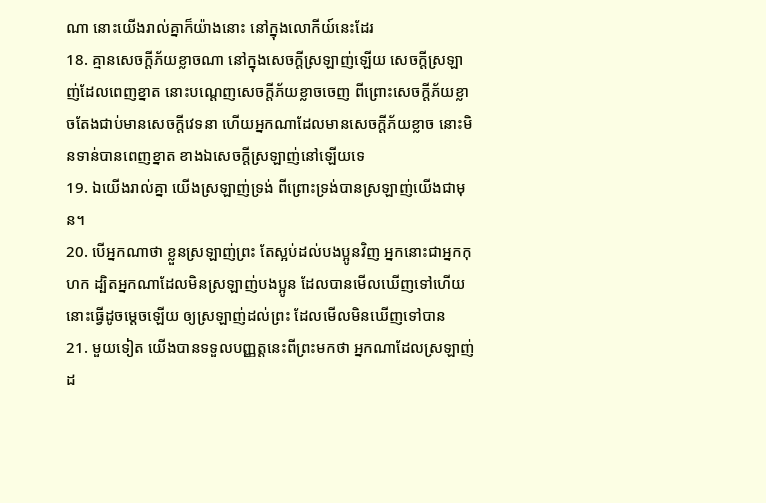ណា នោះយើងរាល់គ្នាក៏យ៉ាងនោះ នៅក្នុងលោកីយ៍នេះដែរ
18. គ្មានសេចក្តីភ័យខ្លាចណា នៅក្នុងសេចក្តីស្រឡាញ់ឡើយ សេចក្តីស្រឡាញ់ដែលពេញខ្នាត នោះបណ្តេញសេចក្តីភ័យខ្លាចចេញ ពីព្រោះសេចក្តីភ័យខ្លាចតែងជាប់មានសេចក្តីវេទនា ហើយអ្នកណាដែលមានសេចក្តីភ័យខ្លាច នោះមិនទាន់បានពេញខ្នាត ខាងឯសេចក្តីស្រឡាញ់នៅឡើយទេ
19. ឯយើងរាល់គ្នា យើងស្រឡាញ់ទ្រង់ ពីព្រោះទ្រង់បានស្រឡាញ់យើងជាមុន។
20. បើអ្នកណាថា ខ្លួនស្រឡាញ់ព្រះ តែស្អប់ដល់បងប្អូនវិញ អ្នកនោះជាអ្នកកុហក ដ្បិតអ្នកណាដែលមិនស្រឡាញ់បងប្អូន ដែលបានមើលឃើញទៅហើយ នោះធ្វើដូចម្តេចឡើយ ឲ្យស្រឡាញ់ដល់ព្រះ ដែលមើលមិនឃើញទៅបាន
21. មួយទៀត យើងបានទទួលបញ្ញត្តនេះពីព្រះមកថា អ្នកណាដែលស្រឡាញ់ដ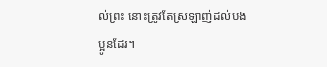ល់ព្រះ នោះត្រូវតែស្រឡាញ់ដល់បងប្អូនដែរ។